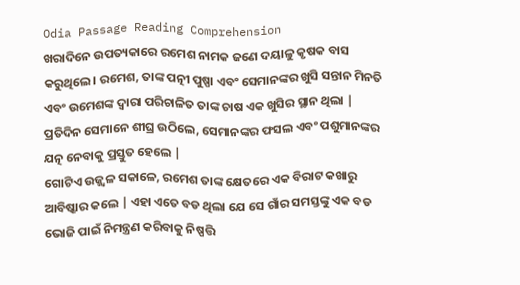Odia Passage Reading Comprehension
ଖରାଦିନେ ଉପତ୍ୟକାରେ ରମେଶ ନାମକ ଜଣେ ଦୟାଳୁ କୃଷକ ବାସ କରୁଥିଲେ। ରମେଶ, ତାଙ୍କ ପତ୍ନୀ ପୁଷ୍ପା ଏବଂ ସେମାନଙ୍କର ଖୁସି ସନ୍ତାନ ମିନତି ଏବଂ ଉମେଶଙ୍କ ଦ୍ୱାରା ପରିଚାଳିତ ତାଙ୍କ ଚାଷ ଏକ ଖୁସିର ସ୍ଥାନ ଥିଲା | ପ୍ରତିଦିନ ସେମାନେ ଶୀଘ୍ର ଉଠିଲେ, ସେମାନଙ୍କର ଫସଲ ଏବଂ ପଶୁମାନଙ୍କର ଯତ୍ନ ନେବାକୁ ପ୍ରସ୍ତୁତ ହେଲେ |
ଗୋଟିଏ ଉଜ୍ଜ୍ୱଳ ସକାଳେ, ରମେଶ ତାଙ୍କ କ୍ଷେତରେ ଏକ ବିରାଟ କଖାରୁ ଆବିଷ୍କାର କଲେ | ଏହା ଏତେ ବଡ ଥିଲା ଯେ ସେ ଗାଁର ସମସ୍ତଙ୍କୁ ଏକ ବଡ ଭୋଜି ପାଇଁ ନିମନ୍ତ୍ରଣ କରିବାକୁ ନିଷ୍ପତ୍ତି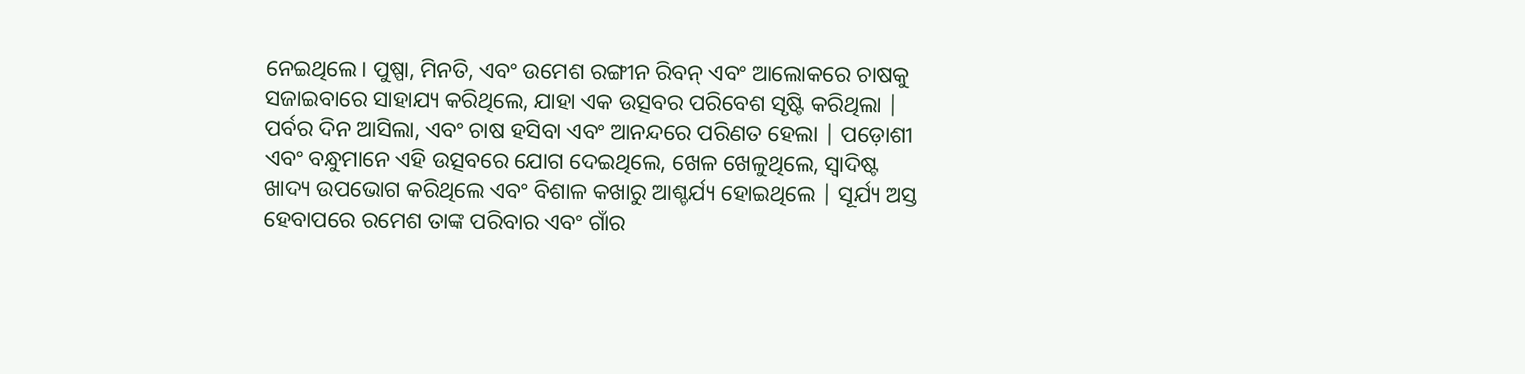ନେଇଥିଲେ। ପୁଷ୍ପା, ମିନତି, ଏବଂ ଉମେଶ ରଙ୍ଗୀନ ରିବନ୍ ଏବଂ ଆଲୋକରେ ଚାଷକୁ ସଜାଇବାରେ ସାହାଯ୍ୟ କରିଥିଲେ, ଯାହା ଏକ ଉତ୍ସବର ପରିବେଶ ସୃଷ୍ଟି କରିଥିଲା |
ପର୍ବର ଦିନ ଆସିଲା, ଏବଂ ଚାଷ ହସିବା ଏବଂ ଆନନ୍ଦରେ ପରିଣତ ହେଲା | ପଡ଼ୋଶୀ ଏବଂ ବନ୍ଧୁମାନେ ଏହି ଉତ୍ସବରେ ଯୋଗ ଦେଇଥିଲେ, ଖେଳ ଖେଳୁଥିଲେ, ସ୍ୱାଦିଷ୍ଟ ଖାଦ୍ୟ ଉପଭୋଗ କରିଥିଲେ ଏବଂ ବିଶାଳ କଖାରୁ ଆଶ୍ଚର୍ଯ୍ୟ ହୋଇଥିଲେ | ସୂର୍ଯ୍ୟ ଅସ୍ତ ହେବାପରେ ରମେଶ ତାଙ୍କ ପରିବାର ଏବଂ ଗାଁର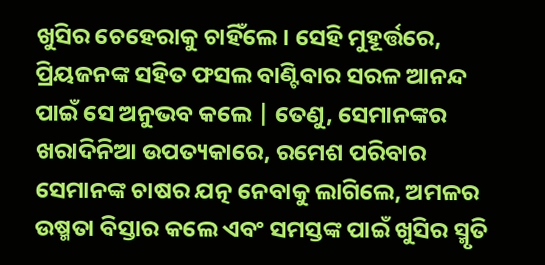ଖୁସିର ଚେହେରାକୁ ଚାହିଁଲେ। ସେହି ମୁହୂର୍ତ୍ତରେ, ପ୍ରିୟଜନଙ୍କ ସହିତ ଫସଲ ବାଣ୍ଟିବାର ସରଳ ଆନନ୍ଦ ପାଇଁ ସେ ଅନୁଭବ କଲେ | ତେଣୁ, ସେମାନଙ୍କର ଖରାଦିନିଆ ଉପତ୍ୟକାରେ, ରମେଶ ପରିବାର ସେମାନଙ୍କ ଚାଷର ଯତ୍ନ ନେବାକୁ ଲାଗିଲେ, ଅମଳର ଉଷ୍ମତା ବିସ୍ତାର କଲେ ଏବଂ ସମସ୍ତଙ୍କ ପାଇଁ ଖୁସିର ସ୍ମୃତି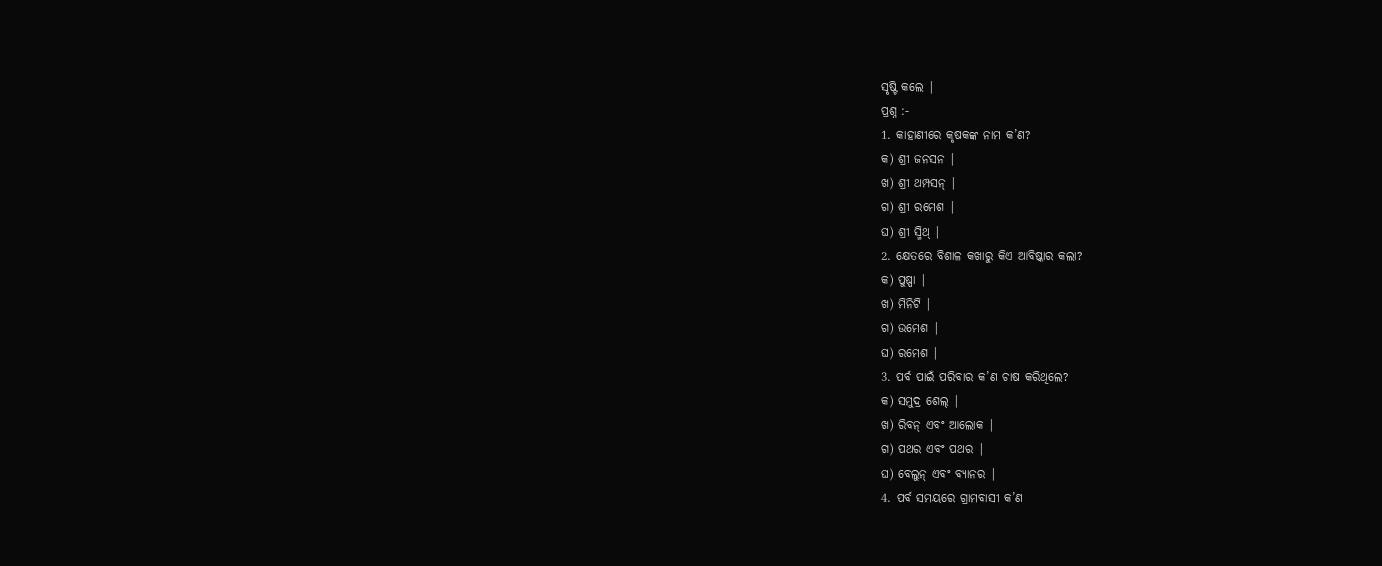ସୃଷ୍ଟି କଲେ |
ପ୍ରଶ୍ନ :-
1. କାହାଣୀରେ କୃଷକଙ୍କ ନାମ କ’ଣ?
କ) ଶ୍ରୀ ଜନସନ |
ଖ) ଶ୍ରୀ ଥମ୍ପସନ୍ |
ଗ) ଶ୍ରୀ ରମେଶ |
ଘ) ଶ୍ରୀ ସ୍ମିଥ୍ |
2. କ୍ଷେତରେ ବିଶାଳ କଖାରୁ କିଏ ଆବିଷ୍କାର କଲା?
କ) ପୁଷ୍ପା |
ଖ) ମିନିଟି |
ଗ) ଉମେଶ |
ଘ) ରମେଶ |
3. ପର୍ବ ପାଇଁ ପରିବାର କ’ଣ ଚାଷ କରିଥିଲେ?
କ) ସମୁଦ୍ର ଶେଲ୍ |
ଖ) ରିବନ୍ ଏବଂ ଆଲୋକ |
ଗ) ପଥର ଏବଂ ପଥର |
ଘ) ବେଲୁନ୍ ଏବଂ ବ୍ୟାନର |
4. ପର୍ବ ସମୟରେ ଗ୍ରାମବାସୀ କ’ଣ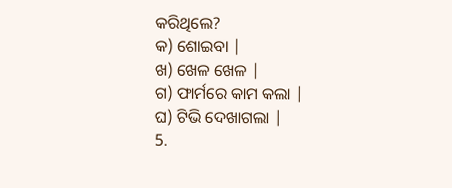କରିଥିଲେ?
କ) ଶୋଇବା |
ଖ) ଖେଳ ଖେଳ |
ଗ) ଫାର୍ମରେ କାମ କଲା |
ଘ) ଟିଭି ଦେଖାଗଲା |
5.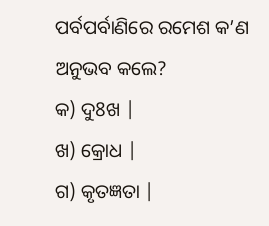ପର୍ବପର୍ବାଣିରେ ରମେଶ କ’ଣ ଅନୁଭବ କଲେ?
କ) ଦୁ8ଖ |
ଖ) କ୍ରୋଧ |
ଗ) କୃତଜ୍ଞତା |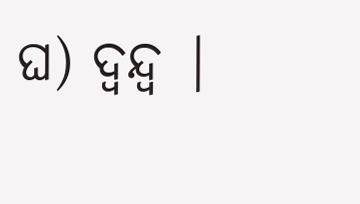ଘ) ଦ୍ୱନ୍ଦ୍ୱ |